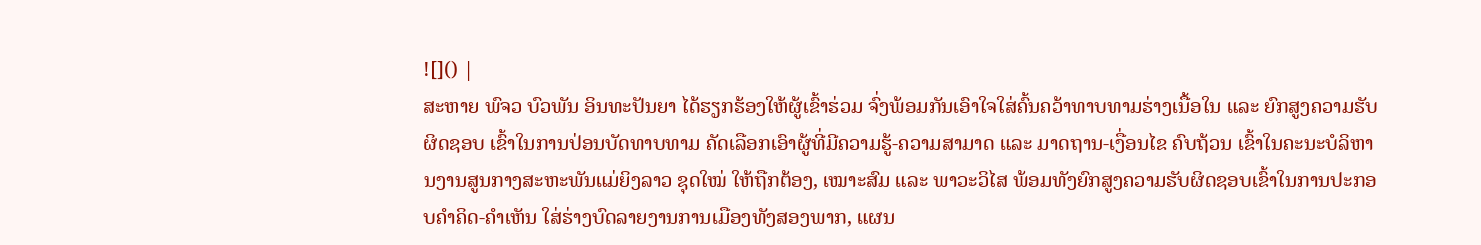![]() |
ສະຫາຍ ພົຈວ ບົວພັນ ອິນທະປັນຍາ ໄດ້ຮຽກຮ້ອງໃຫ້ຜູ້ເຂົ້າຮ່ວມ ຈົ່ງພ້ອມກັນເອົາໃຈໃສ່ຄົ້ນຄວ້າທາບທາມຮ່າງເນື້ອໃນ ແລະ ຍົກສູງຄວາມຮັບຜິດຊອບ ເຂົ້າໃນການປ່ອນບັດທາບທາມ ຄັດເລືອກເອົາຜູ້ທີ່ມີຄວາມຮູ້-ຄວາມສາມາດ ແລະ ມາດຖານ-ເງື່ອນໄຂ ຄົບຖ້ວນ ເຂົ້າໃນຄະນະບໍລິຫານງານສູນກາງສະຫະພັນແມ່ຍິງລາວ ຊຸດໃໝ່ ໃຫ້ຖືກຕ້ອງ, ເໝາະສົມ ແລະ ພາວະວິໄສ ພ້ອມທັງຍົກສູງຄວາມຮັບຜິດຊອບເຂົ້າໃນການປະກອບຄໍາຄິດ-ຄຳເຫັນ ໃສ່ຮ່າງບົດລາຍງານການເມືອງທັງສອງພາກ, ແຜນ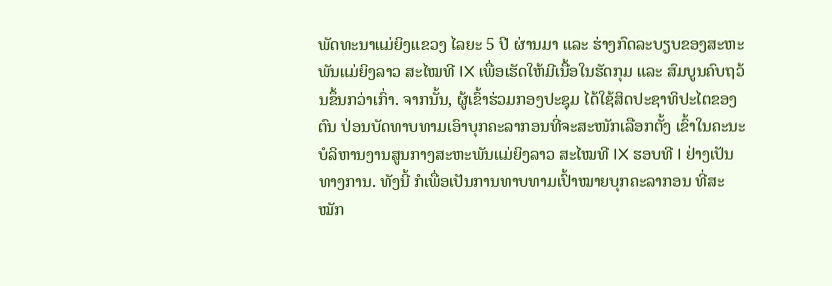ພັດທະນາແມ່ຍິງແຂວງ ໄລຍະ 5 ປີ ຜ່ານມາ ແລະ ຮ່າງກົດລະບຽບຂອງສະຫະພັນແມ່ຍິງລາວ ສະໄໝທີ IX ເພື່ອເຮັດໃຫ້ມີເນື້ອໃນຮັດກຸມ ແລະ ສົມບູນຄົບຖວ້ນຂຶ້ນກວ່າເກົ່າ. ຈາກນັ້ນ, ຜູ້ເຂົ້າຮ່ວມກອງປະຊຸມ ໄດ້ໃຊ້ສິດປະຊາທິປະໄຕຂອງຕົນ ປ່ອນບັດທາບທາມເອົາບຸກຄະລາກອນທີ່ຈະສະໜັກເລືອກຕັ້ງ ເຂົ້າໃນຄະນະບໍລິຫານງານສູນກາງສະຫະພັນແມ່ຍິງລາວ ສະໄໝທີ IX ຮອບທີ I ຢ່າງເປັນທາງການ. ທັງນີ້ ກໍເພື່ອເປັນການທາບທາມເປົ້າໝາຍບຸກຄະລາກອນ ທີ່ສະໝັກ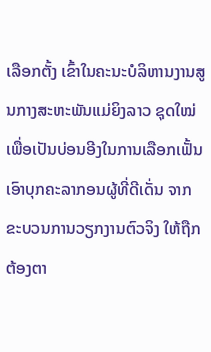ເລືອກຕັ້ງ ເຂົ້າໃນຄະນະບໍລິຫານງານສູນກາງສະຫະພັນແມ່ຍິງລາວ ຊຸດໃໝ່ ເພື່ອເປັນບ່ອນອີງໃນການເລືອກເຟັ້ນເອົາບຸກຄະລາກອນຜູ້ທີ່ດີເດັ່ນ ຈາກຂະບວນການວຽກງານຕົວຈິງ ໃຫ້ຖືກຕ້ອງຕາ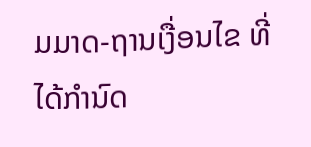ມມາດ-ຖານເງື່ອນໄຂ ທີ່ໄດ້ກໍານົດ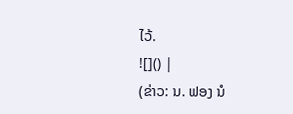ໄວ້.
![]() |
(ຂ່າວ: ນ. ຟອງ ນໍ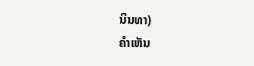ນິນທາ)
ຄໍາເຫັນ